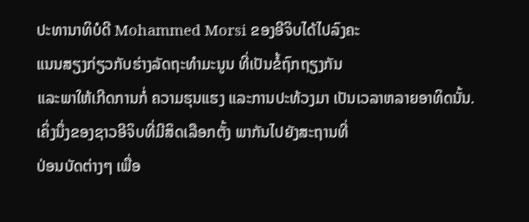ປະທານາທິບໍດີ Mohammed Morsi ຂອງອີຈິບໄດ້ໄປລົງຄະ
ແນນສຽງກ່ຽວກັບຮ່າງລັດຖະທໍາມະນູນ ທີ່ເປັນຂໍ້ຖົກຖຽງກັນ
ແລະພາໃຫ້ເກີດການກໍ່ ຄວາມຮຸນແຮງ ແລະການປະທ້ວງມາ ເປັນເວລາຫລາຍອາທິດນັ້ນ.
ເຄິ່ງນຶ່ງຂອງຊາວອີຈິບທີ່ມີສິດເລືອກຕັ້ງ ພາກັນໄປຍັງສະຖານທີ່
ປ່ອນບັດຕ່າງໆ ເພື່ອ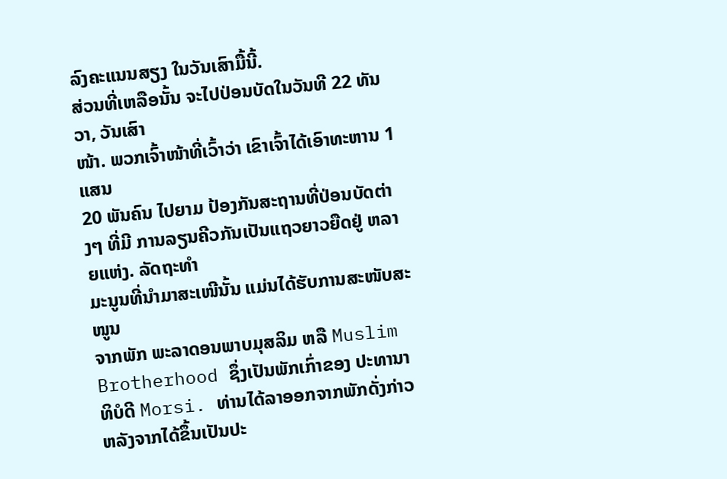ລົງຄະແນນສຽງ ໃນວັນເສົາມື້ນີ້.
ສ່ວນທີ່ເຫລືອນັ້ນ ຈະໄປປ່ອນບັດໃນວັນທີ 22 ທັນວາ, ວັນເສົາ
ໜ້າ. ພວກເຈົ້າໜ້າທີ່ເວົ້າວ່າ ເຂົາເຈົ້າໄດ້ເອົາທະຫານ 1ແສນ
20 ພັນຄົນ ໄປຍາມ ປ້ອງກັນສະຖານທີ່ປ່ອນບັດຕ່າງໆ ທີ່ມີ ການລຽນຄີວກັນເປັນແຖວຍາວຍືດຢູ່ ຫລາຍແຫ່ງ. ລັດຖະທໍາ
ມະນູນທີ່ນໍາມາສະເໜີນັ້ນ ແມ່ນໄດ້ຮັບການສະໜັບສະໜູນ
ຈາກພັກ ພະລາດອນພາບມຸສລິມ ຫລື Muslim Brotherhood ຊຶ່ງເປັນພັກເກົ່າຂອງ ປະທານາທິບໍດີ Morsi. ທ່ານໄດ້ລາອອກຈາກພັກດັ່ງກ່າວ ຫລັງຈາກໄດ້ຂຶ້ນເປັນປະ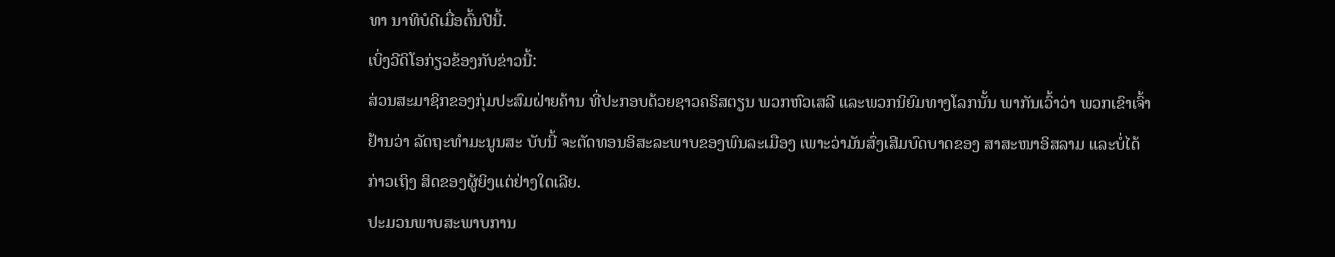ທາ ນາທິບໍດີເມື່ອຕົ້ນປີນີ້.
ເບິ່ງວີດິໂອກ່ຽວຂ້ອງກັບຂ່າວນີ້:
ສ່ວນສະມາຊິກຂອງກຸ່ມປະສົມຝ່າຍຄ້ານ ທີ່ປະກອບດ້ວຍຊາວຄຣິສຕຽນ ພວກຫົວເສລີ ແລະພວກນິຍົມທາງໂລກນັ້ນ ພາກັນເວົ້າວ່າ ພວກເຂົາເຈົ້າຢ້ານວ່າ ລັດຖະທໍາມະນູນສະ ບັບນີ້ ຈະຕັດທອນອິສະລະພາບຂອງພົນລະເມືອງ ເພາະວ່າມັນສົ່ງເສີມບົດບາດຂອງ ສາສະໜາອິສລາມ ແລະບໍ່ໄດ້ກ່າວເຖິງ ສິດຂອງຜູ້ຍິງແຕ່ຢ່າງໃດເລີຍ.
ປະມວນພາບສະພາບການ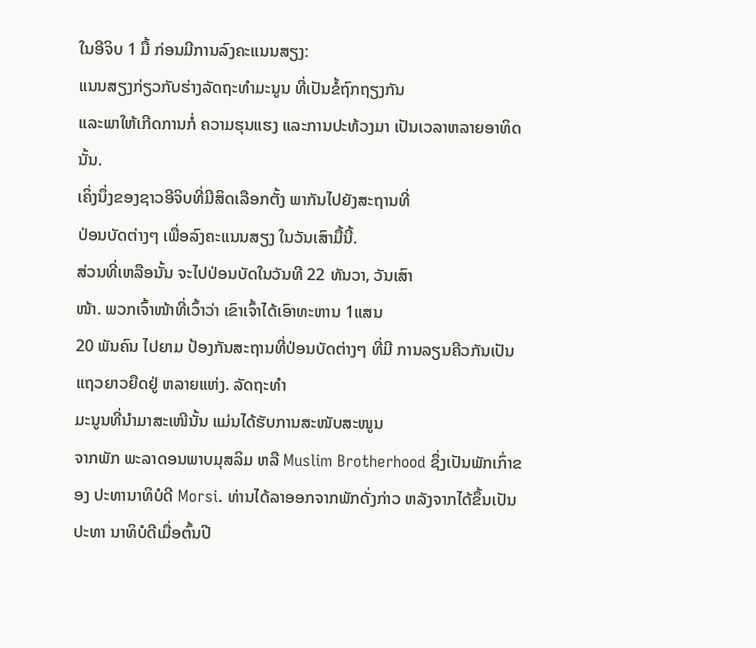ໃນອີຈິບ 1 ມື້ ກ່ອນມີການລົງຄະແນນສຽງ:
ແນນສຽງກ່ຽວກັບຮ່າງລັດຖະທໍາມະນູນ ທີ່ເປັນຂໍ້ຖົກຖຽງກັນ
ແລະພາໃຫ້ເກີດການກໍ່ ຄວາມຮຸນແຮງ ແລະການປະທ້ວງມາ ເປັນເວລາຫລາຍອາທິດນັ້ນ.
ເຄິ່ງນຶ່ງຂອງຊາວອີຈິບທີ່ມີສິດເລືອກຕັ້ງ ພາກັນໄປຍັງສະຖານທີ່
ປ່ອນບັດຕ່າງໆ ເພື່ອລົງຄະແນນສຽງ ໃນວັນເສົາມື້ນີ້.
ສ່ວນທີ່ເຫລືອນັ້ນ ຈະໄປປ່ອນບັດໃນວັນທີ 22 ທັນວາ, ວັນເສົາ
ໜ້າ. ພວກເຈົ້າໜ້າທີ່ເວົ້າວ່າ ເຂົາເຈົ້າໄດ້ເອົາທະຫານ 1ແສນ
20 ພັນຄົນ ໄປຍາມ ປ້ອງກັນສະຖານທີ່ປ່ອນບັດຕ່າງໆ ທີ່ມີ ການລຽນຄີວກັນເປັນແຖວຍາວຍືດຢູ່ ຫລາຍແຫ່ງ. ລັດຖະທໍາ
ມະນູນທີ່ນໍາມາສະເໜີນັ້ນ ແມ່ນໄດ້ຮັບການສະໜັບສະໜູນ
ຈາກພັກ ພະລາດອນພາບມຸສລິມ ຫລື Muslim Brotherhood ຊຶ່ງເປັນພັກເກົ່າຂອງ ປະທານາທິບໍດີ Morsi. ທ່ານໄດ້ລາອອກຈາກພັກດັ່ງກ່າວ ຫລັງຈາກໄດ້ຂຶ້ນເປັນປະທາ ນາທິບໍດີເມື່ອຕົ້ນປີ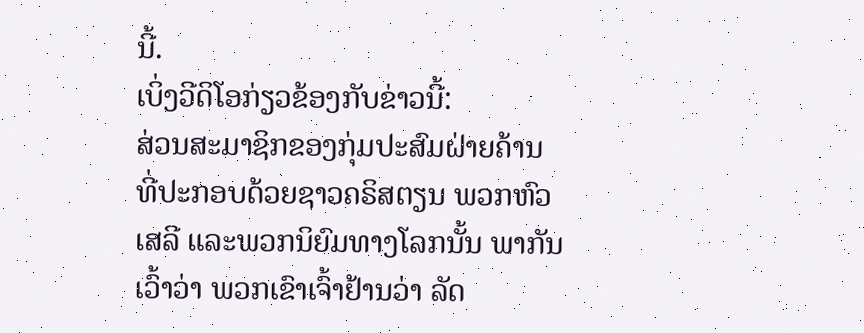ນີ້.
ເບິ່ງວີດິໂອກ່ຽວຂ້ອງກັບຂ່າວນີ້:
ສ່ວນສະມາຊິກຂອງກຸ່ມປະສົມຝ່າຍຄ້ານ ທີ່ປະກອບດ້ວຍຊາວຄຣິສຕຽນ ພວກຫົວເສລີ ແລະພວກນິຍົມທາງໂລກນັ້ນ ພາກັນເວົ້າວ່າ ພວກເຂົາເຈົ້າຢ້ານວ່າ ລັດ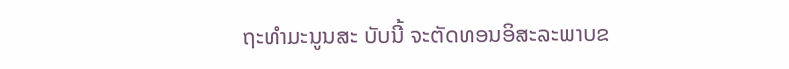ຖະທໍາມະນູນສະ ບັບນີ້ ຈະຕັດທອນອິສະລະພາບຂ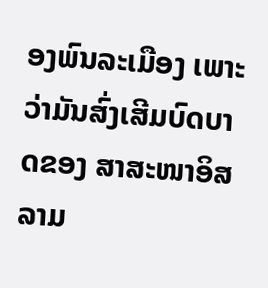ອງພົນລະເມືອງ ເພາະວ່າມັນສົ່ງເສີມບົດບາດຂອງ ສາສະໜາອິສລາມ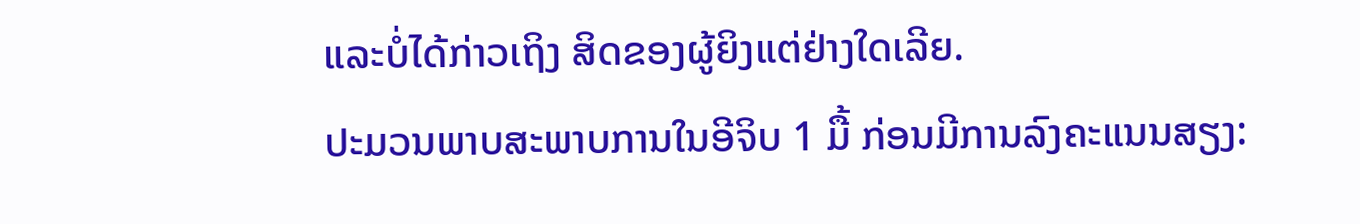ແລະບໍ່ໄດ້ກ່າວເຖິງ ສິດຂອງຜູ້ຍິງແຕ່ຢ່າງໃດເລີຍ.
ປະມວນພາບສະພາບການໃນອີຈິບ 1 ມື້ ກ່ອນມີການລົງຄະແນນສຽງ: